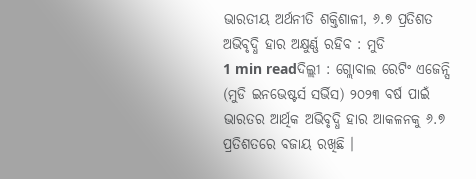ଭାରତୀୟ ଅର୍ଥନୀତି ଶକ୍ତିଶାଳୀ, ୬.୭ ପ୍ରତିଶତ ଅଭିବୃଦ୍ଧି ହାର ଅକ୍ଷୁର୍ଣ୍ଣ ରହିବ : ମୁଡି
1 min readଦିଲ୍ଲୀ : ଗ୍ଲୋବାଲ ରେଟିଂ ଏଜେନ୍ସି (ମୁଡି ଇନଭେଷ୍ଟର୍ସ ସର୍ଭିସ) ୨୦୨୩ ବର୍ଷ ପାଇଁ ଭାରତର ଆର୍ଥିକ ଅଭିବୃଦ୍ଧି ହାର ଆକଳନକୁ ୬.୭ ପ୍ରତିଶତରେ ବଜାୟ ରଖିଛି ।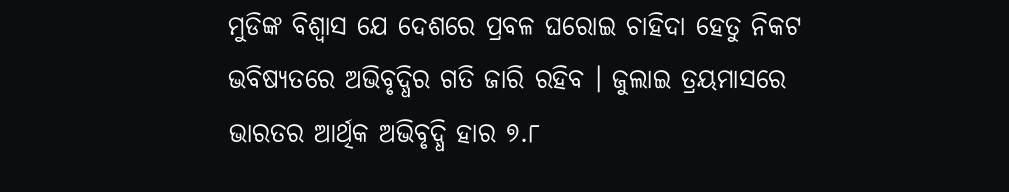ମୁଡିଙ୍କ ବିଶ୍ୱାସ ଯେ ଦେଶରେ ପ୍ରବଳ ଘରୋଇ ଚାହିଦା ହେତୁ ନିକଟ ଭବିଷ୍ୟତରେ ଅଭିବୃଦ୍ଧିର ଗତି ଜାରି ରହିବ । ଜୁଲାଇ ତ୍ରୟମାସରେ ଭାରତର ଆର୍ଥିକ ଅଭିବୃଦ୍ଧି ହାର ୭.୮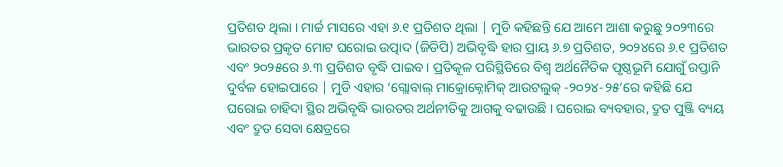ପ୍ରତିଶତ ଥିଲା । ମାର୍ଚ୍ଚ ମାସରେ ଏହା ୬.୧ ପ୍ରତିଶତ ଥିଲା | ମୁଡି କହିଛନ୍ତି ଯେ ଆମେ ଆଶା କରୁଛୁ ୨୦୨୩ରେ ଭାରତର ପ୍ରକୃତ ମୋଟ ଘରୋଇ ଉତ୍ପାଦ (ଜିଡିପି) ଅଭିବୃଦ୍ଧି ହାର ପ୍ରାୟ ୬.୭ ପ୍ରତିଶତ, ୨୦୨୪ରେ ୬.୧ ପ୍ରତିଶତ ଏବଂ ୨୦୨୫ରେ ୬.୩ ପ୍ରତିଶତ ବୃଦ୍ଧି ପାଇବ। ପ୍ରତିକୂଳ ପରିସ୍ଥିତିରେ ବିଶ୍ୱ ଅର୍ଥନୈତିକ ପୃଷ୍ଠଭୂମି ଯୋଗୁଁ ରପ୍ତାନି ଦୁର୍ବଳ ହୋଇପାରେ | ମୁଡି ଏହାର ‘ଗ୍ଲୋବାଲ୍ ମାକ୍ରୋକ୍ନୋମିକ୍ ଆଉଟଲୁକ୍ -୨୦୨୪-୨୫’ରେ କହିଛି ଯେ ଘରୋଇ ଚାହିଦା ସ୍ଥିର ଅଭିବୃଦ୍ଧି ଭାରତର ଅର୍ଥନୀତିକୁ ଆଗକୁ ବଢାଉଛି । ଘରୋଇ ବ୍ୟବହାର, ଦ୍ରୁତ ପୁଞ୍ଜି ବ୍ୟୟ ଏବଂ ଦ୍ରୁତ ସେବା କ୍ଷେତ୍ରରେ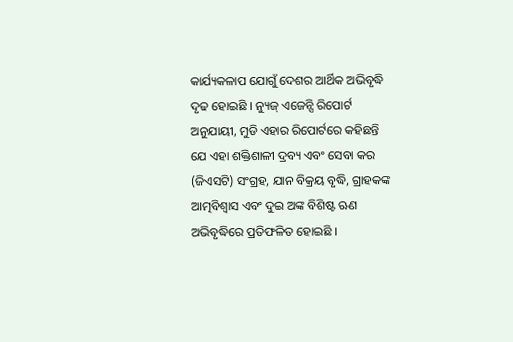କାର୍ଯ୍ୟକଳାପ ଯୋଗୁଁ ଦେଶର ଆର୍ଥିକ ଅଭିବୃଦ୍ଧି ଦୃଢ ହୋଇଛି । ନ୍ୟୁଜ୍ ଏଜେନ୍ସି ରିପୋର୍ଟ ଅନୁଯାୟୀ, ମୁଡି ଏହାର ରିପୋର୍ଟରେ କହିଛନ୍ତି ଯେ ଏହା ଶକ୍ତିଶାଳୀ ଦ୍ରବ୍ୟ ଏବଂ ସେବା କର (ଜିଏସଟି) ସଂଗ୍ରହ, ଯାନ ବିକ୍ରୟ ବୃଦ୍ଧି, ଗ୍ରାହକଙ୍କ ଆତ୍ମବିଶ୍ୱାସ ଏବଂ ଦୁଇ ଅଙ୍କ ବିଶିଷ୍ଟ ଋଣ ଅଭିବୃଦ୍ଧିରେ ପ୍ରତିଫଳିତ ହୋଇଛି ।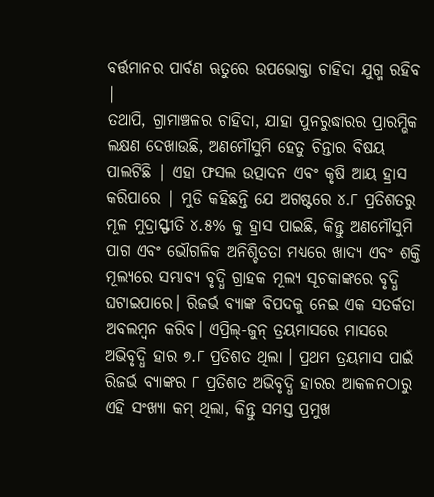ବର୍ତ୍ତମାନର ପାର୍ବଣ ଋତୁରେ ଉପଭୋକ୍ତା ଚାହିଦା ଯୁଗ୍ମ ରହିବ |
ତଥାପି, ଗ୍ରାମାଞ୍ଚଳର ଚାହିଦା, ଯାହା ପୁନରୁଦ୍ଧାରର ପ୍ରାରମ୍ଭିକ ଲକ୍ଷଣ ଦେଖାଉଛି, ଅଣମୌସୁମି ହେତୁ ଚିନ୍ତାର ବିଷୟ ପାଲଟିଛି | ଏହା ଫସଲ ଉତ୍ପାଦନ ଏବଂ କୃଷି ଆୟ ହ୍ରାସ କରିପାରେ | ମୁଡି କହିଛନ୍ତି ଯେ ଅଗଷ୍ଟରେ ୪.୮ ପ୍ରତିଶତରୁ ମୂଳ ମୁଦ୍ରାସ୍ଫୀତି ୪.୫% କୁ ହ୍ରାସ ପାଇଛି, କିନ୍ତୁ ଅଣମୌସୁମି ପାଗ ଏବଂ ଭୌଗଳିକ ଅନିଶ୍ଚିତତା ମଧ୍ୟରେ ଖାଦ୍ୟ ଏବଂ ଶକ୍ତି ମୂଲ୍ୟରେ ସମ୍ଭାବ୍ୟ ବୃଦ୍ଧି ଗ୍ରାହକ ମୂଲ୍ୟ ସୂଚକାଙ୍କରେ ବୃଦ୍ଧି ଘଟାଇପାରେ। ରିଜର୍ଭ ବ୍ୟାଙ୍କ ବିପଦକୁ ନେଇ ଏକ ସତର୍କତା ଅବଲମ୍ବନ କରିବ। ଏପ୍ରିଲ୍-ଜୁନ୍ ତ୍ରୟମାସରେ ମାସରେ ଅଭିବୃଦ୍ଧି ହାର ୭.୮ ପ୍ରତିଶତ ଥିଲା । ପ୍ରଥମ ତ୍ରୟମାସ ପାଇଁ ରିଜର୍ଭ ବ୍ୟାଙ୍କର ୮ ପ୍ରତିଶତ ଅଭିବୃଦ୍ଧି ହାରର ଆକଳନଠାରୁ ଏହି ସଂଖ୍ୟା କମ୍ ଥିଲା, କିନ୍ତୁ ସମସ୍ତ ପ୍ରମୁଖ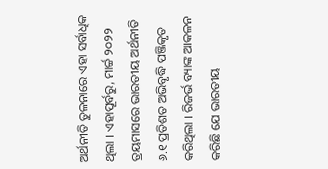ଅର୍ଥନୀତି ତୁଳନାରେ ଏହା ସର୍ବାଧିକ ଥିଲା । ଏହାପୂର୍ବରୁ, ମାର୍ଚ୍ଚ ୨୦୨୨ ତ୍ରୟମାସରେ ଭାରତୀୟ ଅର୍ଥନୀତି ୬.୧ ପ୍ରତିଶତ ଅଭିବୃଦ୍ଧି ପଞ୍ଜିକୃତ କରିଥିଲା । ରିଜର୍ଭ ବ୍ୟାଙ୍କ ଆକଳନ କରିଛି ଯେ ଭାରତୀୟ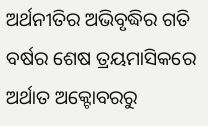ଅର୍ଥନୀତିର ଅଭିବୃଦ୍ଧିର ଗତି ବର୍ଷର ଶେଷ ତ୍ରୟମାସିକରେ ଅର୍ଥାତ ଅକ୍ଟୋବରରୁ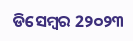ଡିସେମ୍ବର 2୨୦୨୩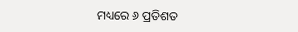ମଧ୍ୟରେ ୬ ପ୍ରତିଶତ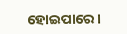ହୋଇପାରେ।